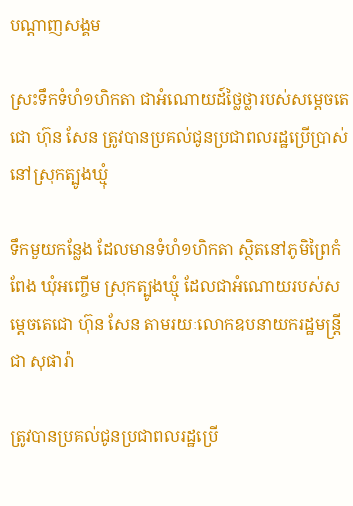បណ្តាញសង្គម

ស្រះទឹកទំហំ១ហិកតា ជាអំណោយដ៍ថ្លៃថ្លារបស់សម្តេចតេជោ ហ៊ុន សែន ត្រូវបានប្រគល់ជូនប្រជាពលរដ្ឋប្រើប្រាស់ នៅស្រុកត្បូងឃ្មុំ

ទឹកមួយកន្លែង ដែលមានទំហំ១ហិកតា ស្ថិតនៅភូមិព្រៃកំពែង ឃុំអញ្ចើម ស្រុកត្បូងឃ្មុំ ដែលជាអំណោយរបស់សម្តេចតេជោ ហ៊ុន សែន តាមរយៈលោកឧបនាយករដ្ឋមន្ត្រី ជា សុផារ៉ា

ត្រូវបានប្រគល់ជូនប្រជាពលរដ្ឋប្រើ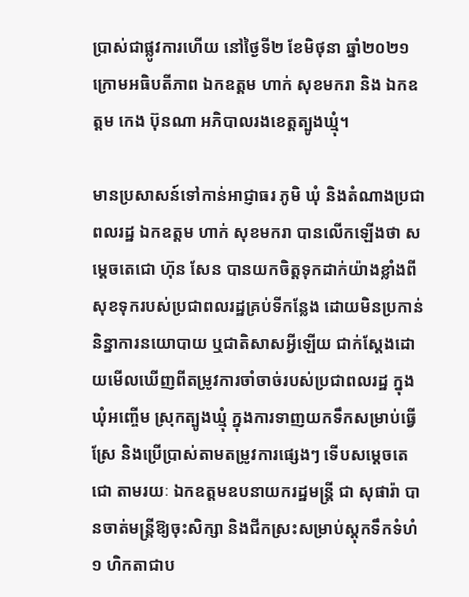ប្រាស់ជាផ្លូវការហើយ នៅថ្ងៃទី២ ខែមិថុនា ឆ្នាំ២០២១ ក្រោមអធិបតីភាព ឯកឧត្តម ហាក់ សុខមករា និង ឯកឧត្តម កេង ប៊ុនណា អភិបាលរងខេត្តត្បូងឃ្មុំ។

មានប្រសាសន៍ទៅកាន់អាជ្ញាធរ ភូមិ ឃុំ និងតំណាងប្រជាពលរដ្ឋ ឯកឧត្តម ហាក់ សុខមករា បានលើកឡើងថា សម្តេចតេជោ ហ៊ុន សែន បានយកចិត្តទុកដាក់យ៉ាងខ្លាំងពីសុខទុករបស់ប្រជាពលរដ្ឋគ្រប់ទីកន្លែង ដោយមិនប្រកាន់និន្នាការនយោបាយ ឬជាតិសាសអ្វីឡើយ ជាក់ស្តែងដោយមើលឃើញពីតម្រូវការចាំចាច់របស់ប្រជាពលរដ្ឋ ក្នុងឃុំអញ្ចើម ស្រុកត្បូងឃ្មុំ ក្នុងការទាញយកទឹកសម្រាប់ធ្វើស្រែ និងប្រើប្រាស់តាមតម្រូវការផ្សេងៗ ទើបសម្តេចតេជោ តាមរយៈ ឯកឧត្តមឧបនាយករដ្ឋមន្ត្រី ជា សុផារ៉ា បានចាត់មន្ត្រីឱ្យចុះសិក្សា និងជីកស្រះសម្រាប់ស្តុកទឹកទំហំ ១ ហិកតាជាប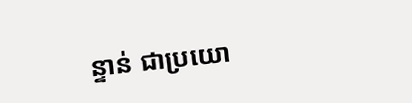ន្ទាន់ ជាប្រយោ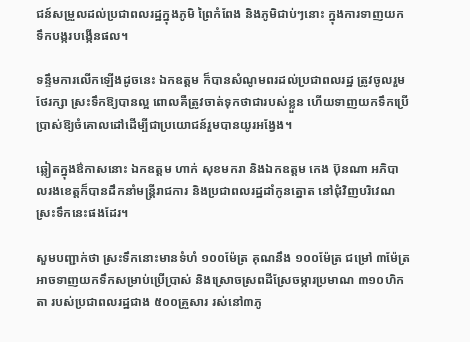ជន៍សម្រួលដល់ប្រជាពលរដ្ឋក្នុងភូមិ ព្រៃកំពែង និងភូមិជាប់ៗនោះ ក្នុងការទាញយកទឹកបង្ករបង្កើនផល។

ទន្ទឹមការលើកឡើងដូចនេះ ឯកឧត្តម ក៏បានសំណូមពរដល់ប្រជាពលរដ្ឋ ត្រូវចូលរួមថែរក្សា ស្រះទឹកឱ្យបានល្អ ពោលគឺត្រូវចាត់ទុកថាជារបស់ខ្លួន ហើយទាញយកទឹកប្រើប្រាស់ឱ្យចំគោលដៅដើម្បីជាប្រយោជន៍រួមបានយូរអង្វែង។

ឆ្លៀតក្នុងឳកាសនោះ ឯកឧត្តម ហាក់ សុខមករា និងឯកឧត្តម កេង ប៊ុនណា អភិបាលរងខេត្តក៏បានដឹកនាំមន្ត្រីរាជការ និងប្រជាពលរដ្ឋដាំកូនត្នោត នៅជុំវិញបរិវេណស្រះទឹកនេះផងដែរ។

សួមបញ្ជាក់ថា ស្រះទឹកនោះមានទំហំ ១០០ម៉ែត្រ គុណនឹង ១០០ម៉ែត្រ ជម្រៅ ៣ម៉ែត្រ អាចទាញយកទឹកសម្រាប់ប្រើប្រាស់ និងស្រោចស្រពដីស្រែចម្ការប្រមាណ ៣១០ហិកតា របស់ប្រជាពលរដ្ឋជាង ៥០០គ្រួសារ រស់នៅ៣ភូ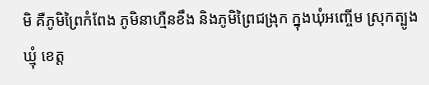មិ គឺភូមិព្រៃកំពែង ភូមិនាហ្មឺនខឹង និងភូមិព្រៃជង្រុក ក្នុងឃុំអញ្ចើម ស្រុកត្បូងឃ្មុំ ខេត្ត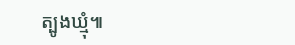ត្បូងឃ្មុំ៕